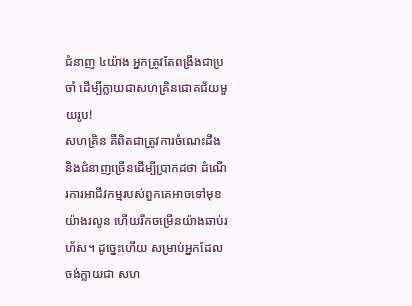ជំនាញ ៤យ៉ាង អ្នកត្រូវតែពង្រឹងជាប្រចាំ ដើម្បីក្លាយជាសហគ្រិនជោគជ័យមួយរូប!
សហគ្រិន គឺពិតជាត្រូវការចំណេះដឹង និងជំនាញច្រើនដើម្បីប្រាកដថា ដំណើរការអាជីវកម្មរបស់ពួកគេអាចទៅមុខយ៉ាងរលូន ហើយរីកចម្រើនយ៉ាងឆាប់រហ័ស។ ដូច្នេះហើយ សម្រាប់អ្នកដែលចង់ក្លាយជា សហ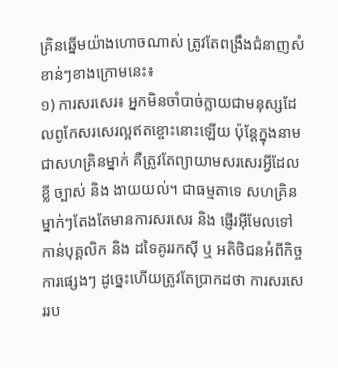គ្រិនឆ្នើមយ៉ាងហោចណាស់ ត្រូវតែពង្រឹងជំនាញសំខាន់ៗខាងក្រោមនេះ៖
១) ការសរសេរ៖ អ្នកមិនចាំបាច់ក្លាយជាមនុស្សដែលពូកែសរសេរល្អឥតខ្ចោះនោះឡើយ ប៉ុន្តែក្នុងនាមជាសហគ្រិនម្នាក់ គឺត្រូវតែព្យាយាមសរសេរអ្វីដែលខ្លី ច្បាស់ និង ងាយយល់។ ជាធម្មតាទេ សហគ្រិនម្នាក់ៗតែងតែមានការសរសេរ និង ផ្ញើរអ៊ីមែលទៅកាន់បុគ្គលិក និង ដទៃគូររកស៊ី ឬ អតិថិជនអំពីកិច្ចការផ្សេងៗ ដូច្នេះហើយត្រូវតែប្រាកដថា ការសរសេររប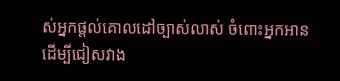ស់អ្នកផ្តល់គោលដៅច្បាស់លាស់ ចំពោះអ្នកអានដើម្បីជៀសវាង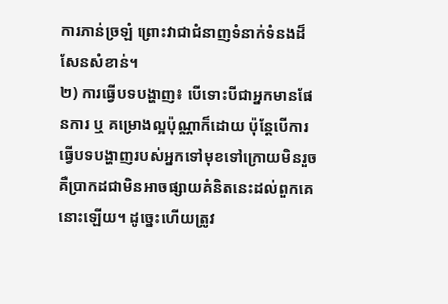ការភាន់ច្រឡំ ព្រោះវាជាជំនាញទំនាក់ទំនងដ៏សែនសំខាន់។
២) ការធ្វើបទបង្ហាញ៖ បើទោះបីជាអ្នកមានផែនការ ឬ គម្រោងល្អប៉ុណ្ណាក៏ដោយ ប៉ុន្តែបើការធ្វើបទបង្ហាញរបស់អ្នកទៅមុខទៅក្រោយមិនរួច គឺប្រាកដជាមិនអាចផ្សាយគំនិតនេះដល់ពួកគេនោះឡើយ។ ដូច្នេះហើយត្រូវ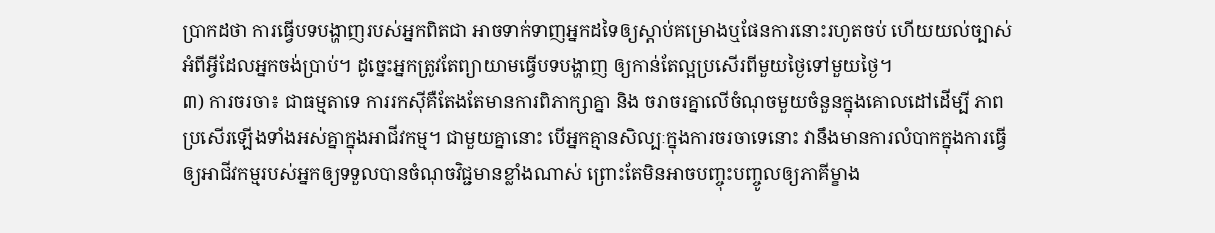ប្រាកដថា ការធ្វើបទបង្ហាញរបស់អ្នកពិតជា អាចទាក់ទាញអ្នកដទៃឲ្យស្តាប់គម្រោងឬផែនការនោះរហូតចប់ ហើយយល់ច្បាស់អំពីអ្វីដែលអ្នកចង់ប្រាប់។ ដូច្នេះអ្នកត្រូវតែព្យាយាមធ្វើបទបង្ហាញ ឲ្យកាន់តែល្អប្រសើរពីមួយថ្ងៃទៅមួយថ្ងៃ។
៣) ការចរចា៖ ជាធម្មតាទេ ការរកស៊ីគឺតែងតែមានការពិភាក្សាគ្នា និង ចរាចរគ្នាលើចំណុចមួយចំនួនក្នុងគោលដៅដើម្បី ភាពប្រសើរឡើងទាំងអស់គ្នាក្នុងអាជីវកម្ម។ ជាមួយគ្នានោះ បើអ្នកគ្មានសិល្បៈក្នុងការចរចាទេនោះ វានឹងមានការលំបាកក្នុងការធ្វើឲ្យអាជីវកម្មរបស់អ្នកឲ្យទទួលបានចំណុចវិជ្ជមានខ្លាំងណាស់ ព្រោះតែមិនអាចបញ្ចុះបញ្ចូលឲ្យភាគីម្ខាង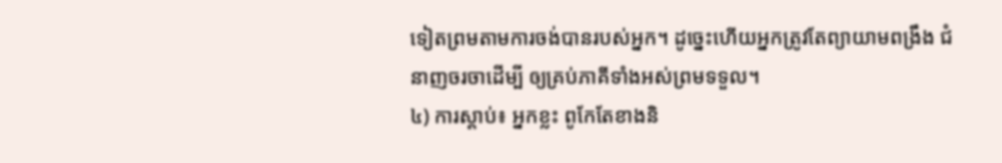ទៀតព្រមតាមការចង់បានរបស់អ្នក។ ដូច្នេះហើយអ្នកត្រូវតែព្យាយាមពង្រឹង ជំនាញចរចាដើម្បី ឲ្យគ្រប់ភាគីទាំងអស់ព្រមទទួល។
៤) ការស្តាប់៖ អ្នកខ្លះ ពូកែតែខាងនិ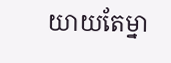យាយតែម្នា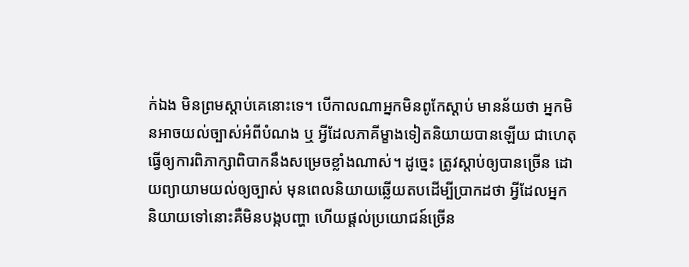ក់ឯង មិនព្រមស្តាប់គេនោះទេ។ បើកាលណាអ្នកមិនពូកែស្តាប់ មានន័យថា អ្នកមិនអាចយល់ច្បាស់អំពីបំណង ឬ អ្វីដែលភាគីម្ខាងទៀតនិយាយបានឡើយ ជាហេតុធ្វើឲ្យការពិភាក្សាពិបាកនឹងសម្រេចខ្លាំងណាស់។ ដូច្នេះ ត្រូវស្តាប់ឲ្យបានច្រើន ដោយព្យាយាមយល់ឲ្យច្បាស់ មុនពេលនិយាយឆ្លើយតបដើម្បីប្រាកដថា អ្វីដែលអ្នកនិយាយទៅនោះគឺមិនបង្កបញ្ហា ហើយផ្តល់ប្រយោជន៍ច្រើន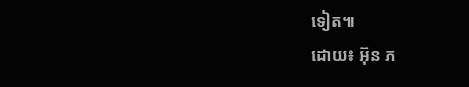ទៀត៕
ដោយ៖ អ៊ុន ភ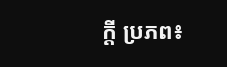ក្តី ប្រភព៖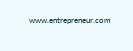www.entrepreneur.com